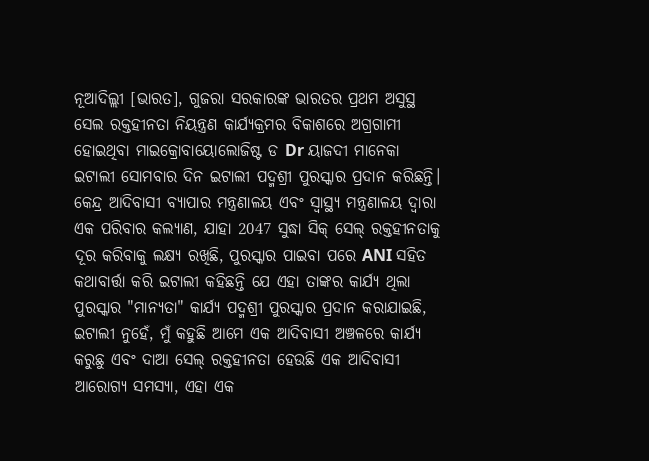ନୂଆଦିଲ୍ଲୀ [ଭାରତ], ଗୁଜରା ସରକାରଙ୍କ ଭାରତର ପ୍ରଥମ ଅସୁସ୍ଥ ସେଲ ରକ୍ତହୀନତା ନିୟନ୍ତ୍ରଣ କାର୍ଯ୍ୟକ୍ରମର ବିକାଶରେ ଅଗ୍ରଗାମୀ ହୋଇଥିବା ମାଇକ୍ରୋବାୟୋଲୋଜିଷ୍ଟ ଡ Dr ୟାଜଦୀ ମାନେକା ଇଟାଲୀ ସୋମବାର ଦିନ ଇଟାଲୀ ପଦ୍ମଶ୍ରୀ ପୁରସ୍କାର ପ୍ରଦାନ କରିଛନ୍ତି। କେନ୍ଦ୍ର ଆଦିବାସୀ ବ୍ୟାପାର ମନ୍ତ୍ରଣାଳୟ ଏବଂ ସ୍ୱାସ୍ଥ୍ୟ ମନ୍ତ୍ରଣାଳୟ ଦ୍ୱାରା ଏକ ପରିବାର କଲ୍ୟାଣ, ଯାହା 2047 ସୁଦ୍ଧା ସିକ୍ ସେଲ୍ ରକ୍ତହୀନତାକୁ ଦୂର କରିବାକୁ ଲକ୍ଷ୍ୟ ରଖିଛି, ପୁରସ୍କାର ପାଇବା ପରେ ANI ସହିତ କଥାବାର୍ତ୍ତା କରି ଇଟାଲୀ କହିଛନ୍ତି ଯେ ଏହା ତାଙ୍କର କାର୍ଯ୍ୟ ଥିଲା ପୁରସ୍କାର "ମାନ୍ୟତା" କାର୍ଯ୍ୟ ପଦ୍ମଶ୍ରୀ ପୁରସ୍କାର ପ୍ରଦାନ କରାଯାଇଛି, ଇଟାଲୀ ନୁହେଁ, ମୁଁ କହୁଛି ଆମେ ଏକ ଆଦିବାସୀ ଅଞ୍ଚଳରେ କାର୍ଯ୍ୟ କରୁଛୁ ଏବଂ ଦାଆ ସେଲ୍ ରକ୍ତହୀନତା ହେଉଛି ଏକ ଆଦିବାସୀ ଆରୋଗ୍ୟ ସମସ୍ୟା, ଏହା ଏକ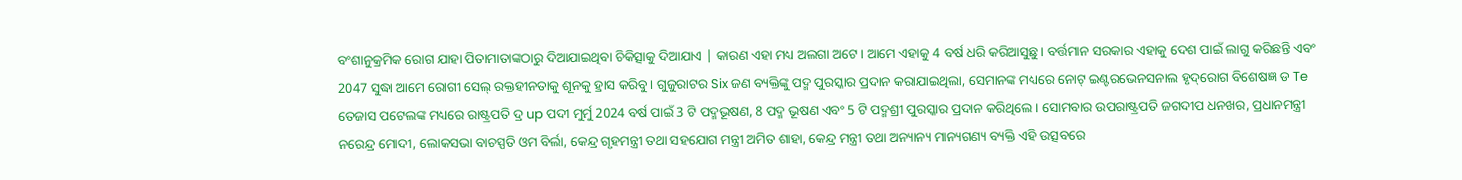ବଂଶାନୁକ୍ରମିକ ରୋଗ ଯାହା ପିତାମାତାଙ୍କଠାରୁ ଦିଆଯାଇଥିବା ଚିକିତ୍ସାକୁ ଦିଆଯାଏ | କାରଣ ଏହା ମଧ୍ୟ ଅଲଗା ଅଟେ। ଆମେ ଏହାକୁ 4 ବର୍ଷ ଧରି କରିଆସୁଛୁ। ବର୍ତ୍ତମାନ ସରକାର ଏହାକୁ ଦେଶ ପାଇଁ ଲାଗୁ କରିଛନ୍ତି ଏବଂ 2047 ସୁଦ୍ଧା ଆମେ ରୋଗୀ ସେଲ୍ ରକ୍ତହୀନତାକୁ ଶୂନକୁ ହ୍ରାସ କରିବୁ। ଗୁଜୁରାଟର Six ଜଣ ବ୍ୟକ୍ତିଙ୍କୁ ପଦ୍ମ ପୁରସ୍କାର ପ୍ରଦାନ କରାଯାଇଥିଲା, ସେମାନଙ୍କ ମଧ୍ୟରେ ନୋଟ୍ ଇଣ୍ଟରଭେନସନାଲ ହୃଦ୍‌ରୋଗ ବିଶେଷଜ୍ଞ ଡ Te ତେଜାସ ପଟେଲଙ୍କ ମଧ୍ୟରେ ରାଷ୍ଟ୍ରପତି ଦ୍ର up ପଦୀ ମୁର୍ମୁ 2024 ବର୍ଷ ପାଇଁ 3 ଟି ପଦ୍ମଭୂଷଣ, 8 ପଦ୍ମ ଭୂଷଣ ଏବଂ 5 ଟି ପଦ୍ମଶ୍ରୀ ପୁରସ୍କାର ପ୍ରଦାନ କରିଥିଲେ। ସୋମବାର ଉପରାଷ୍ଟ୍ରପତି ଜଗଦୀପ ଧନଖର, ପ୍ରଧାନମନ୍ତ୍ରୀ ନରେନ୍ଦ୍ର ମୋଦୀ, ଲୋକସଭା ବାଚସ୍ପତି ଓମ ବିର୍ଲା, କେନ୍ଦ୍ର ଗୃହମନ୍ତ୍ରୀ ତଥା ସହଯୋଗ ମନ୍ତ୍ରୀ ଅମିତ ଶାହା, କେନ୍ଦ୍ର ମନ୍ତ୍ରୀ ତଥା ଅନ୍ୟାନ୍ୟ ମାନ୍ୟଗଣ୍ୟ ବ୍ୟକ୍ତି ଏହି ଉତ୍ସବରେ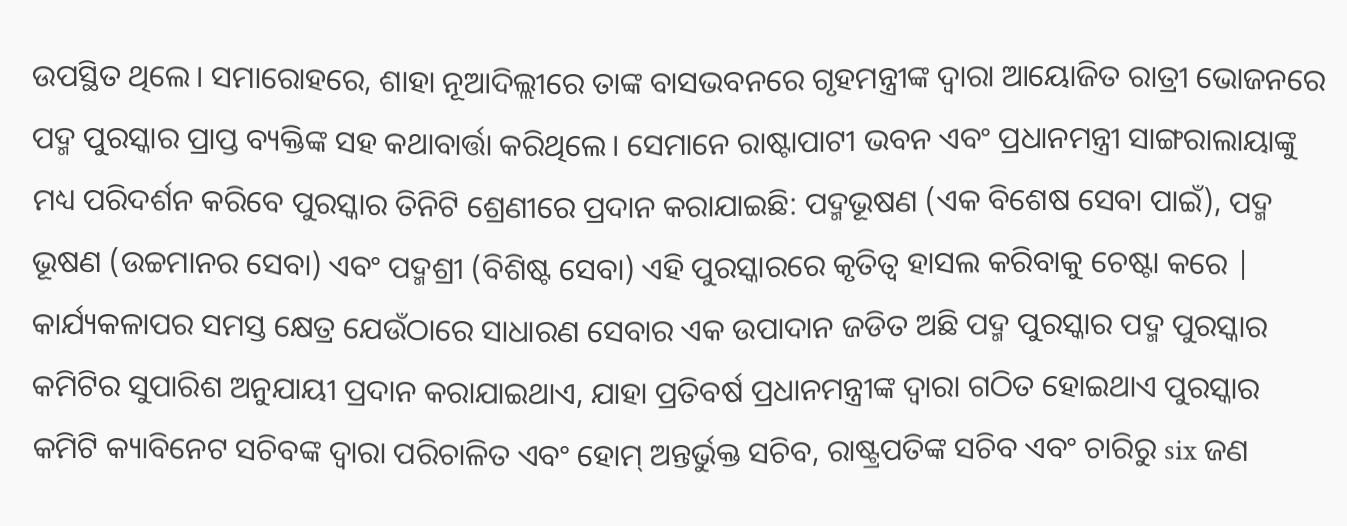ଉପସ୍ଥିତ ଥିଲେ। ସମାରୋହରେ, ଶାହା ନୂଆଦିଲ୍ଲୀରେ ତାଙ୍କ ବାସଭବନରେ ଗୃହମନ୍ତ୍ରୀଙ୍କ ଦ୍ୱାରା ଆୟୋଜିତ ରାତ୍ରୀ ଭୋଜନରେ ପଦ୍ମ ପୁରସ୍କାର ପ୍ରାପ୍ତ ବ୍ୟକ୍ତିଙ୍କ ସହ କଥାବାର୍ତ୍ତା କରିଥିଲେ। ସେମାନେ ରାଷ୍ଟାପାଟୀ ଭବନ ଏବଂ ପ୍ରଧାନମନ୍ତ୍ରୀ ସାଙ୍ଗରାଲାୟାଙ୍କୁ ମଧ୍ୟ ପରିଦର୍ଶନ କରିବେ ପୁରସ୍କାର ତିନିଟି ଶ୍ରେଣୀରେ ପ୍ରଦାନ କରାଯାଇଛି: ପଦ୍ମଭୂଷଣ (ଏକ ବିଶେଷ ସେବା ପାଇଁ), ପଦ୍ମ ଭୂଷଣ (ଉଚ୍ଚମାନର ସେବା) ଏବଂ ପଦ୍ମଶ୍ରୀ (ବିଶିଷ୍ଟ ସେବା) ଏହି ପୁରସ୍କାରରେ କୃତିତ୍ୱ ହାସଲ କରିବାକୁ ଚେଷ୍ଟା କରେ | କାର୍ଯ୍ୟକଳାପର ସମସ୍ତ କ୍ଷେତ୍ର ଯେଉଁଠାରେ ସାଧାରଣ ସେବାର ଏକ ଉପାଦାନ ଜଡିତ ଅଛି ପଦ୍ମ ପୁରସ୍କାର ପଦ୍ମ ପୁରସ୍କାର କମିଟିର ସୁପାରିଶ ଅନୁଯାୟୀ ପ୍ରଦାନ କରାଯାଇଥାଏ, ଯାହା ପ୍ରତିବର୍ଷ ପ୍ରଧାନମନ୍ତ୍ରୀଙ୍କ ଦ୍ୱାରା ଗଠିତ ହୋଇଥାଏ ପୁରସ୍କାର କମିଟି କ୍ୟାବିନେଟ ସଚିବଙ୍କ ଦ୍ୱାରା ପରିଚାଳିତ ଏବଂ ହୋମ୍ ଅନ୍ତର୍ଭୁକ୍ତ ସଚିବ, ରାଷ୍ଟ୍ରପତିଙ୍କ ସଚିବ ଏବଂ ଚାରିରୁ six ଜଣ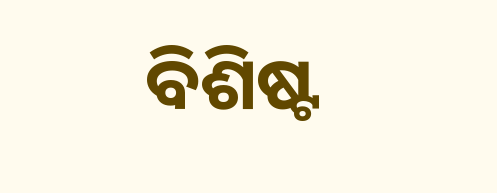ବିଶିଷ୍ଟ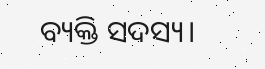ବ୍ୟକ୍ତି ସଦସ୍ୟ।